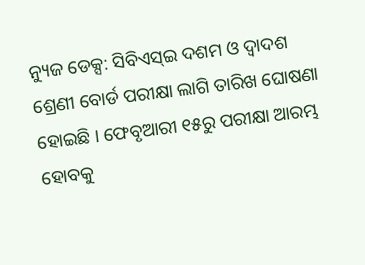ନ୍ୟୁଜ ଡେକ୍ସ: ସିବିଏସ୍ଇ ଦଶମ ଓ ଦ୍ବାଦଶ ଶ୍ରେଣୀ ବୋର୍ଡ ପରୀକ୍ଷା ଲାଗି ତାରିଖ ଘୋଷଣା ହୋଇଛି । ଫେବୃଆରୀ ୧୫ରୁ ପରୀକ୍ଷା ଆରମ୍ଭ ହୋବକୁ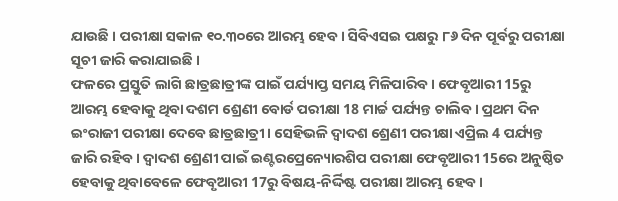ଯାଉଛି । ପରୀକ୍ଷା ସକାଳ ୧୦.୩୦ରେ ଆରମ୍ଭ ହେବ । ସିବିଏସଇ ପକ୍ଷରୁ ୮୬ ଦିନ ପୂର୍ବରୁ ପରୀକ୍ଷା ସୂଚୀ ଜାରି କରାଯାଇଛି ।
ଫଳରେ ପ୍ରସ୍ତୁତି ଲାଗି ଛାତ୍ରଛାତ୍ରୀଙ୍କ ପାଇଁ ପର୍ଯ୍ୟାପ୍ତ ସମୟ ମିଳିପାରିବ । ଫେବୃଆରୀ 15ରୁ ଆରମ୍ଭ ହେବାକୁ ଥିବା ଦଶମ ଶ୍ରେଣୀ ବୋର୍ଡ ପରୀକ୍ଷା 18 ମାର୍ଚ୍ଚ ପର୍ଯ୍ୟନ୍ତ ଚାଲିବ। ପ୍ରଥମ ଦିନ ଇଂରାଜୀ ପରୀକ୍ଷା ଦେବେ ଛାତ୍ରଛାତ୍ରୀ। ସେହିଭଳି ଦ୍ୱାଦଶ ଶ୍ରେଣୀ ପରୀକ୍ଷା ଏପ୍ରିଲ 4 ପର୍ଯ୍ୟନ୍ତ ଜାରି ରହିବ। ଦ୍ୱାଦଶ ଶ୍ରେଣୀ ପାଇଁ ଇଣ୍ଟରପ୍ରେନ୍ୟୋରଶିପ ପରୀକ୍ଷା ଫେବୃଆରୀ 15ରେ ଅନୁଷ୍ଠିତ ହେବାକୁ ଥିବାବେଳେ ଫେବୃଆରୀ 17ରୁ ବିଷୟ-ନିର୍ଦ୍ଦିଷ୍ଟ ପରୀକ୍ଷା ଆରମ୍ଭ ହେବ।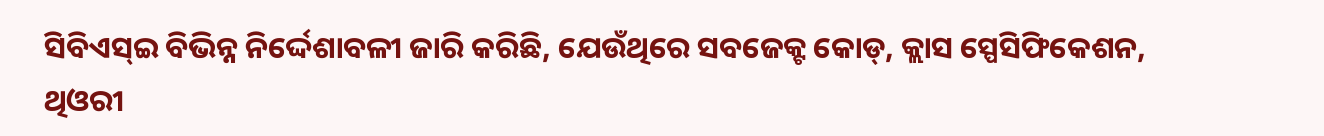ସିବିଏସ୍ଇ ବିଭିନ୍ନ ନିର୍ଦ୍ଦେଶାବଳୀ ଜାରି କରିଛି, ଯେଉଁଥିରେ ସବଜେକ୍ଟ କୋଡ୍, କ୍ଲାସ ସ୍ପେସିଫିକେଶନ, ଥିଓରୀ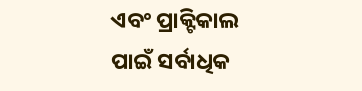ଏବଂ ପ୍ରାକ୍ଟିକାଲ ପାଇଁ ସର୍ବାଧିକ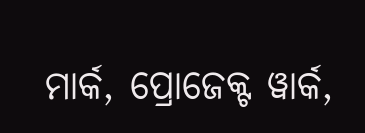ମାର୍କ, ପ୍ରୋଜେକ୍ଟ ୱାର୍କ,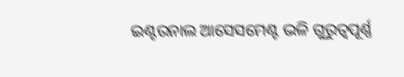ଇଣ୍ଟରନାଲ ଆସେସମେଣ୍ଟ ଭଳି ଗୁରୁତ୍ୱପୂର୍ଣ୍ଣ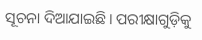ସୂଚନା ଦିଆଯାଇଛି। ପରୀକ୍ଷାଗୁଡ଼ିକୁ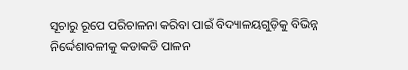ସୂଚାରୁ ରୂପେ ପରିଚାଳନା କରିବା ପାଇଁ ବିଦ୍ୟାଳୟଗୁଡ଼ିକୁ ବିଭିନ୍ନ ନିର୍ଦ୍ଦେଶାବଳୀକୁ କଡାକଡି ପାଳନ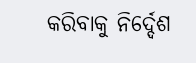କରିବାକୁ ନିର୍ଦ୍ଦେଶ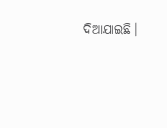ଦିଆଯାଇଛି।